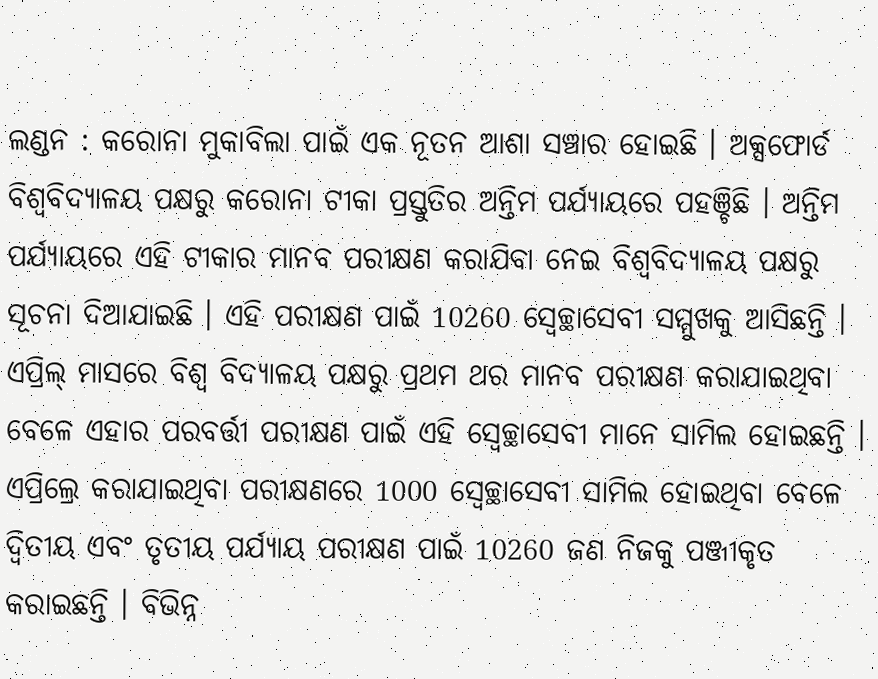ଲଣ୍ଡନ : କରୋନା ମୁକାବିଲା ପାଇଁ ଏକ ନୂତନ ଆଶା ସଞ୍ଚାର ହୋଇଛି । ଅକ୍ସଫୋର୍ଡ ବିଶ୍ବବିଦ୍ୟାଳୟ ପକ୍ଷରୁ କରୋନା ଟୀକା ପ୍ରସ୍ତୁତିର ଅନ୍ତିମ ପର୍ଯ୍ୟାୟରେ ପହଞ୍ଚିଛି । ଅନ୍ତିମ ପର୍ଯ୍ୟାୟରେ ଏହି ଟୀକାର ମାନବ ପରୀକ୍ଷଣ କରାଯିବା ନେଇ ବିଶ୍ବବିଦ୍ୟାଳୟ ପକ୍ଷରୁ ସୂଚନା ଦିଆଯାଇଛି । ଏହି ପରୀକ୍ଷଣ ପାଇଁ 10260 ସ୍ବେଚ୍ଛାସେବୀ ସମ୍ମୁଖକୁ ଆସିଛନ୍ତି । ଏପ୍ରିଲ୍ ମାସରେ ବିଶ୍ବ ବିଦ୍ୟାଳୟ ପକ୍ଷରୁ ପ୍ରଥମ ଥର ମାନବ ପରୀକ୍ଷଣ କରାଯାଇଥିବା ବେଳେ ଏହାର ପରବର୍ତ୍ତୀ ପରୀକ୍ଷଣ ପାଇଁ ଏହି ସ୍ବେଚ୍ଛାସେବୀ ମାନେ ସାମିଲ ହୋଇଛନ୍ତି । ଏପ୍ରିଲ୍ରେ କରାଯାଇଥିବା ପରୀକ୍ଷଣରେ 1000 ସ୍ବେଚ୍ଛାସେବୀ ସାମିଲ ହୋଇଥିବା ବେଳେ ଦ୍ବିତୀୟ ଏବଂ ତୃତୀୟ ପର୍ଯ୍ୟାୟ ପରୀକ୍ଷଣ ପାଇଁ 10260 ଜଣ ନିଜକୁ ପଞ୍ଜୀକୃତ କରାଇଛନ୍ତି । ବିଭିନ୍ନ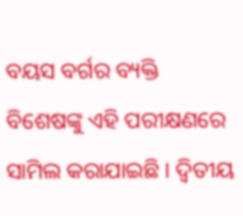ବୟସ ବର୍ଗର ବ୍ୟକ୍ତି ବିଶେଷଙ୍କୁ ଏହି ପରୀକ୍ଷଣରେ ସାମିଲ କରାଯାଇଛି । ଦ୍ବିତୀୟ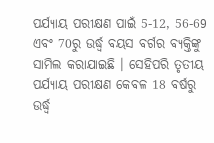ପର୍ଯ୍ୟାୟ ପରୀକ୍ଷଣ ପାଇଁ 5-12, 56-69 ଏବଂ 70ରୁ ଉର୍ଦ୍ଧ୍ବ ବୟସ ବର୍ଗର ବ୍ୟକ୍ତିଙ୍କୁ ସାମିଲ କରାଯାଇଛି । ସେହିପରି ତୃତୀୟ ପର୍ଯ୍ୟାୟ ପରୀକ୍ଷଣ କେବଳ 18 ବର୍ଷରୁ ଉର୍ଦ୍ଧ୍ବ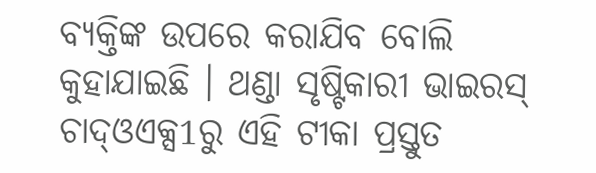ବ୍ୟକ୍ତିଙ୍କ ଉପରେ କରାଯିବ ବୋଲି କୁହାଯାଇଛି । ଥଣ୍ଡା ସୃଷ୍ଟିକାରୀ ଭାଇରସ୍ ଚାଦ୍ଓଏକ୍ସ1ରୁ ଏହି ଟୀକା ପ୍ରସ୍ତୁତ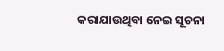କରାଯାଉଥିବା ନେଇ ସୂଚନା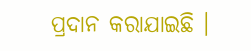ପ୍ରଦାନ କରାଯାଇଛି ।